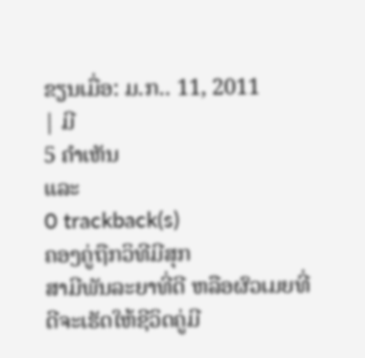ຂຽນເມື່ອ: ມ.ກ.. 11, 2011
| ມີ
5 ຄຳເຫັນ
ແລະ
0 trackback(s)
ຄອງຄູ່ຖືກວິທີມີສຸກ
ສາມີພັນລະຍາທີ່ດີ ຫລືອຜົວເມຍທີ່ດີຈະເຮັດໃຫ້ຊີວິດຄູ່ມີ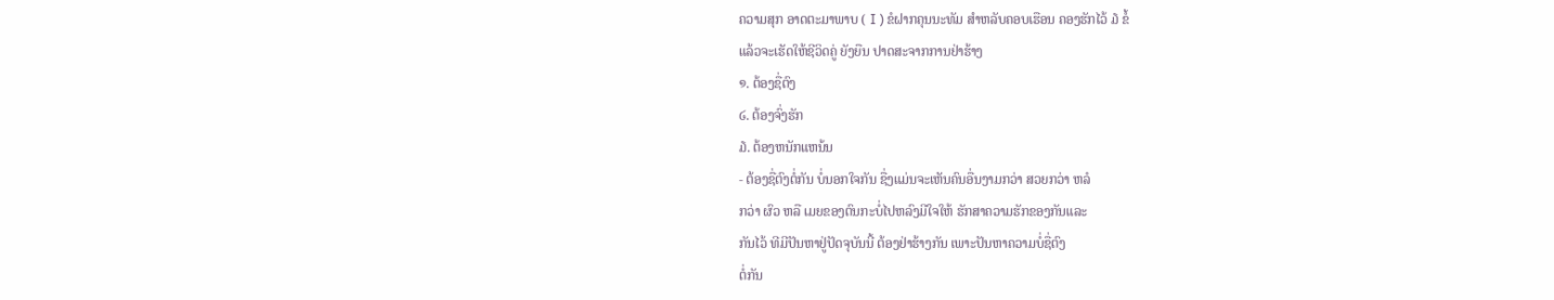ຄວາມສຸກ ອາດຕະມາພາບ ( I ) ຂໍຝາກຄຸນນະທັມ ສຳຫລັບຄອບເຮືອນ ຄອງຮັກໄວ້ ໓ ຂໍ້
ແລ້ວຈະເຮັດໃຫ້ຊີວິດຄູ່ ຍັງຍືນ ປາດສະຈາກການຢ່າຮ້າງ
໑. ຕ້ອງຊື່ຕົງ
໒. ຕ້ອງຈົ່ງຮັກ
໓. ຕ້ອງຫນັກແຫນ້ນ
- ຕ້ອງຊື່ຕົງຕໍ່ກັນ ບໍ່ນອກໃຈກັນ ຊື່ງແມ່ນຈະເຫັນຄົນອື່ນງາມກວ່າ ສວຍກວ່າ ຫລໍ
ກວ່າ ຜົວ ຫລື ເມຍຂອງຕົນກະບໍ່ໄປຫລົງມີໃຈໃຫ້ ຮັກສາຄວາມຮັກຂອງກັນແລະ
ກັນໄວ້ ທີມີປັນຫາຢູ່ປັດຈຸບັນນີ້ ຕ້ອງຢ່າຮ້າງກັນ ເພາະປັນຫາຄວາມບໍ່ຊື່ຕົງ
ຕໍ່ກັນ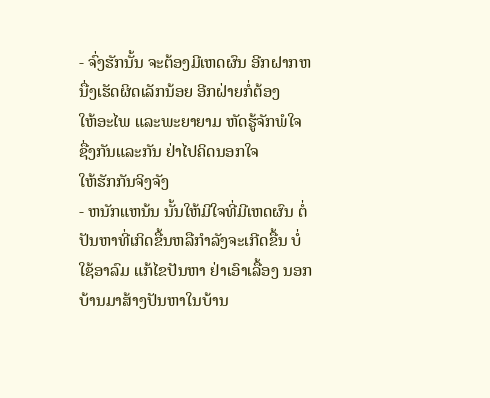- ຈົ່ງຮັກນັ້ນ ຈະຕ້ອງມີເຫດຜົນ ອີກຝາກຫນື່ງເຮັດຜິດເລັກນ້ອຍ ອີກຝ່າຍກໍ່ຕ້ອງ
ໃຫ້ອະໄພ ແລະພະຍາຍາມ ຫັດຮູ້ຈັກພໍໃຈ ຊື່ງກັນແລະກັນ ຢ່າໄປຄິດນອກໃຈ
ໃຫ້ຮັກກັນຈິງຈັງ
- ຫນັກແຫນ້ນ ນັ້ນໃຫ້ມີໃຈທີ່ມີເຫດຜົນ ຕໍ່ປັນຫາທີ່ເກິດຂື້ນຫລືກຳລັງຈະເກີດຂື້ນ ບໍ່
ໃຊ້ອາລົມ ແກ້ໄຂປັນຫາ ຢ່າເອົາເລື້ອງ ນອກບ້ານມາສ້າງປັນຫາໃນບ້ານ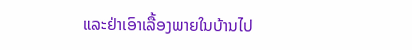ແລະຢ່າເອົາເລື້ອງພາຍໃນບ້ານໄປ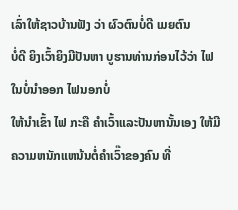ເລົ່າໃຫ້ຊາວບ້ານຟັງ ວ່າ ຜົວຕົນບໍ່ດີ ເມຍຕົນ
ບໍ່ດີ ຍິງເວົ້າຍິງມີປັນຫາ ບູຮານທ່ານກ່ອນໄວ້ວ່າ ໄຟໃນບໍ່ນຳອອກ ໄຟນອກບໍ່
ໃຫ້ນຳເຂົ້າ ໄຟ ກະຄື ຄຳເວົ້າແລະປັນຫານັ້ນເອງ ໃຫ້ມີຄວາມຫນັກແຫນ້ນຕໍ່ຄຳເວົ໊າຂອງຄົນ ທີ່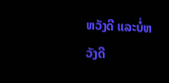ຫວັງດີ ແລະບໍ່ຫວັງດີ